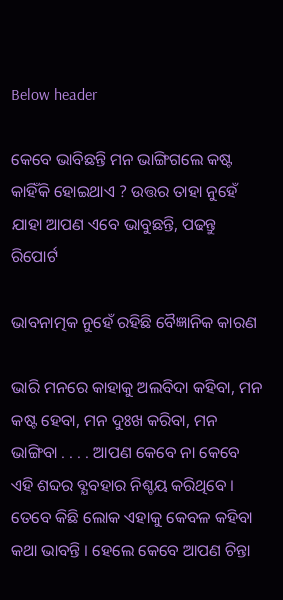Below header

କେବେ ଭାବିଛନ୍ତି ମନ ଭାଙ୍ଗିଗଲେ କଷ୍ଟ କାହିଁକି ହୋଇଥାଏ ? ଉତ୍ତର ତାହା ନୁହେଁ ଯାହା ଆପଣ ଏବେ ଭାବୁଛନ୍ତି, ପଢନ୍ତୁ ରିପୋର୍ଟ

ଭାବନାତ୍ମକ ନୁହେଁ ରହିଛି ବୈଜ୍ଞାନିକ କାରଣ

ଭାରି ମନରେ କାହାକୁ ଅଲବିଦା କହିବା, ମନ କଷ୍ଟ ହେବା, ମନ ଦୁଃଖ କରିବା, ମନ ଭାଙ୍ଗିବା . . . . ଆପଣ କେବେ ନା କେବେ ଏହି ଶବ୍ଦର ବ୍ଯବହାର ନିଶ୍ଚୟ କରିଥିବେ । ତେବେ କିଛି ଲୋକ ଏହାକୁ କେବଳ କହିବା କଥା ଭାବନ୍ତି । ହେଲେ କେବେ ଆପଣ ଚିନ୍ତା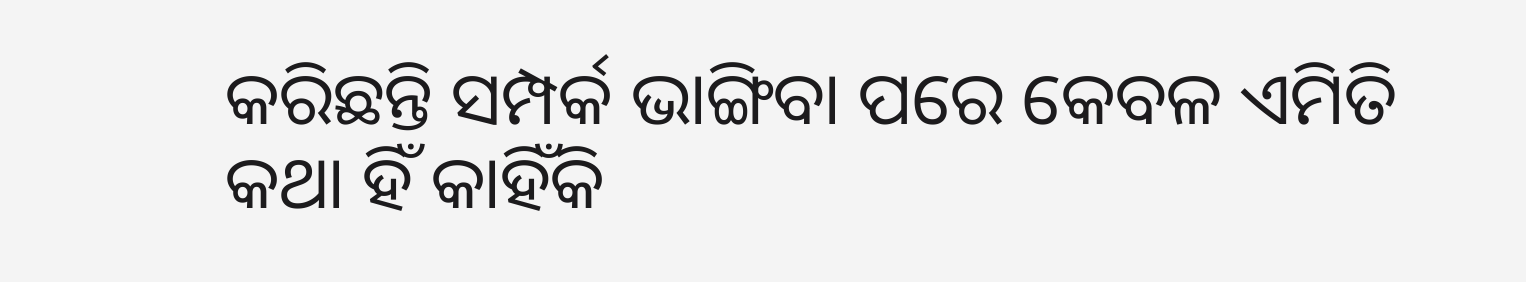କରିଛନ୍ତି ସମ୍ପର୍କ ଭାଙ୍ଗିବା ପରେ କେବଳ ଏମିତି କଥା ହିଁ କାହିଁକି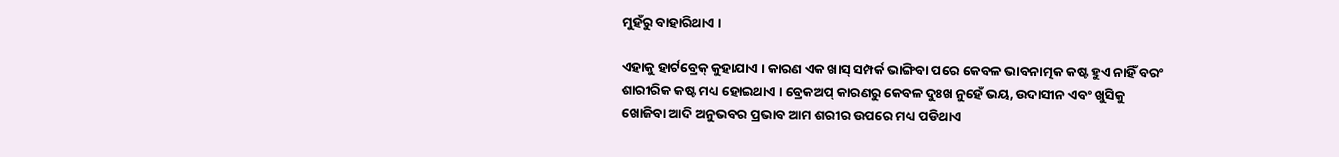ମୁହଁରୁ ବାହାରିଥାଏ ।

ଏହାକୁ ହାର୍ଟବ୍ରେକ୍ କୁହାଯାଏ । କାରଣ ଏକ ଖାସ୍ ସମ୍ପର୍କ ଭାଙ୍ଗିବା ପରେ କେବଳ ଭାବନାତ୍ମକ କଷ୍ଟ ହୁଏ ନାହିଁ ବରଂ ଶାରୀରିକ କଷ୍ଟ ମଧ୍ୟ ହୋଇଥାଏ । ବ୍ରେକଅପ୍ କାରଣରୁ କେବଳ ଦୁଃଖ ନୁହେଁ ଭୟ, ଉଦାସୀନ ଏବଂ ଖୁସିକୁ ଖୋଜିବା ଆଦି ଅନୁଭବର ପ୍ରଭାବ ଆମ ଶରୀର ଉପରେ ମଧ୍ୟ ପଡିଥାଏ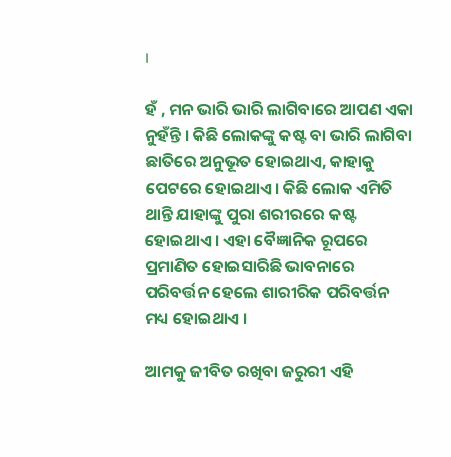।

ହଁ , ମନ ଭାରି ଭାରି ଲାଗିବାରେ ଆପଣ ଏକା ନୁହଁନ୍ତି । କିଛି ଲୋକଙ୍କୁ କଷ୍ଟ ବା ଭାରି ଲାଗିବା ଛାତିରେ ଅନୁଭୂତ ହୋଇଥାଏ, କାହାକୁ ପେଟରେ ହୋଇଥାଏ। କିଛି ଲୋକ ଏମିତି ଥାନ୍ତି ଯାହାଙ୍କୁ ପୁରା ଶରୀରରେ କଷ୍ଟ ହୋଇଥାଏ । ଏହା ବୈଜ୍ଞାନିକ ରୂପରେ ପ୍ରମାଣିତ ହୋଇସାରିଛି ଭାବନାରେ ପରିବର୍ତ୍ତନ ହେଲେ ଶାରୀରିକ ପରିବର୍ତ୍ତନ ମଧ୍ୟ ହୋଇଥାଏ ।

ଆମକୁ ଜୀବିତ ରଖିବା ଜରୁରୀ ଏହି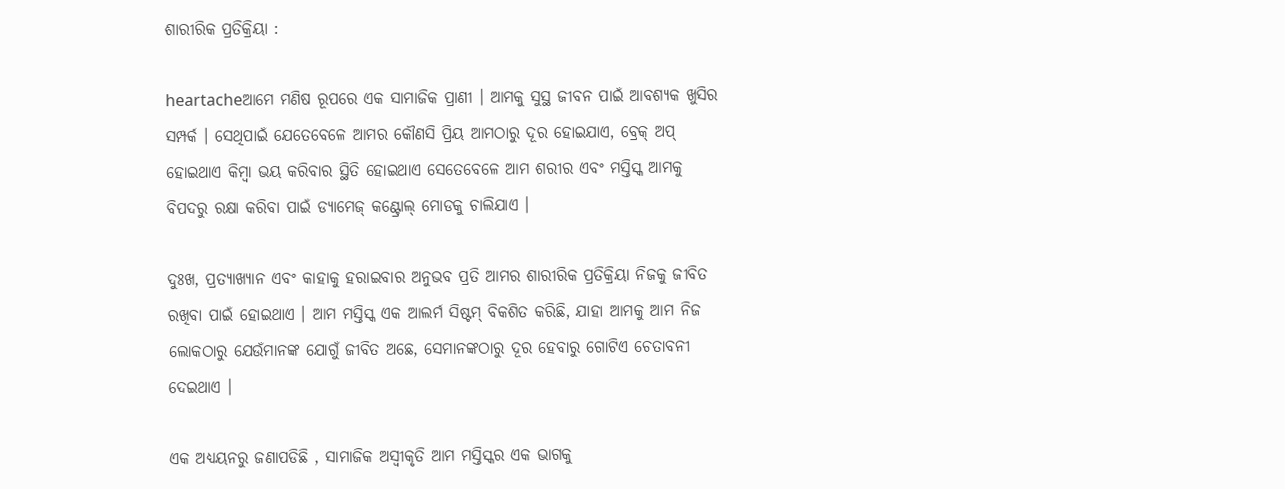ଶାରୀରିକ ପ୍ରତିକ୍ରିୟା :

heartacheଆମେ ମଣିଷ ରୂପରେ ଏକ ସାମାଜିକ ପ୍ରାଣୀ । ଆମକୁ ସୁସ୍ଥ ଜୀବନ ପାଇଁ ଆବଶ୍ଯକ ଖୁସିର ସମ୍ପର୍କ । ସେଥିପାଇଁ ଯେତେବେଳେ ଆମର କୌଣସି ପ୍ରିୟ ଆମଠାରୁ ଦୂର ହୋଇଯାଏ, ବ୍ରେକ୍ ଅପ୍ ହୋଇଥାଏ କିମ୍ବା ଭୟ କରିବାର ସ୍ଥିତି ହୋଇଥାଏ ସେତେବେଳେ ଆମ ଶରୀର ଏବଂ ମସ୍ତିସ୍କ ଆମକୁ ବିପଦରୁ ରକ୍ଷା କରିବା ପାଇଁ ଡ୍ଯାମେଜ୍ କଣ୍ଟ୍ରୋଲ୍ ମୋଡକୁ ଚାଲିଯାଏ ।

ଦୁଃଖ, ପ୍ରତ୍ଯାଖ୍ଯାନ ଏବଂ କାହାକୁ ହରାଇବାର ଅନୁଭବ ପ୍ରତି ଆମର ଶାରୀରିକ ପ୍ରତିକ୍ରିୟା ନିଜକୁ ଜୀବିତ ରଖିବା ପାଇଁ ହୋଇଥାଏ । ଆମ ମସ୍ତିସ୍କ ଏକ ଆଲର୍ମ ସିଷ୍ଟମ୍ ବିକଶିତ କରିଛି, ଯାହା ଆମକୁ ଆମ ନିଜ ଲୋକଠାରୁ ଯେଉଁମାନଙ୍କ ଯୋଗୁଁ ଜୀବିତ ଅଛେ, ସେମାନଙ୍କଠାରୁ ଦୂର ହେବାରୁ ଗୋଟିଏ ଚେତାବନୀ ଦେଇଥାଏ ।

ଏକ ଅଧ୍ୟୟନରୁ ଜଣାପଡିଛି , ସାମାଜିକ ଅସ୍ବୀକୃତି ଆମ ମସ୍ତିସ୍କର ଏକ ଭାଗକୁ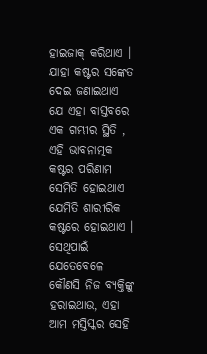ହାଇଜାକ୍ କରିଥାଏ । ଯାହା କଷ୍ଟର ସଙ୍କେତ ଦେଇ ଜଣାଇଥାଏ ଯେ ଏହା ବାସ୍ତବରେ ଏକ ଗମ୍ଭୀର ସ୍ଥିତି , ଏହି ଭାବନାତ୍ମକ କଷ୍ଟର ପରିଣାମ ସେମିତି ହୋଇଥାଏ ଯେମିତି ଶାରୀରିକ କଷ୍ଟରେ ହୋଇଥାଏ । ସେଥିପାଇଁ ଯେତେବେଳେ କୌଣସି ନିଜ ବ୍ଯକ୍ତିଙ୍କୁ ହରାଇଥାଉ, ଏହା ଆମ ମସ୍ତିସ୍କର ସେହି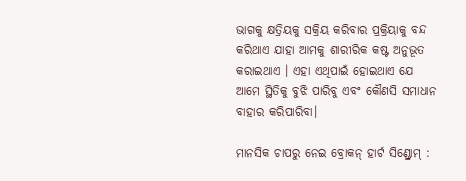ଭାଗକୁ କ୍ଷତ୍ରିୟକୁ ସକ୍ରିୟ କରିବାର ପ୍ରକ୍ରିୟାକୁ ବନ୍ଦ କରିଥାଏ ଯାହା ଆମକୁ ଶାରୀରିକ କଷ୍ଟ ଅନୁଭୂତ କରାଇଥାଏ । ଏହା ଏଥିପାଇଁ ହୋଇଥାଏ ଯେ ଆମେ ସ୍ଥିତିକୁ ବୁଝି ପାରିବୁ ଏବଂ କୌଣସି ସମାଧାନ ବାହାର କରିପାରିବା।

ମାନସିକ ଚାପରୁ ନେଇ ବ୍ରୋକନ୍ ହାର୍ଟ ସିଣ୍ଡ୍ରୋମ୍ :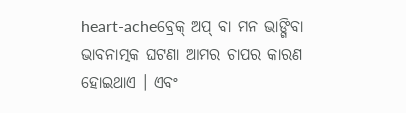heart-acheବ୍ରେକ୍ ଅପ୍ ବା ମନ ଭାଙ୍ଗିବା ଭାବନାତ୍ମକ ଘଟଣା ଆମର ଚାପର କାରଣ ହୋଇଥାଏ । ଏବଂ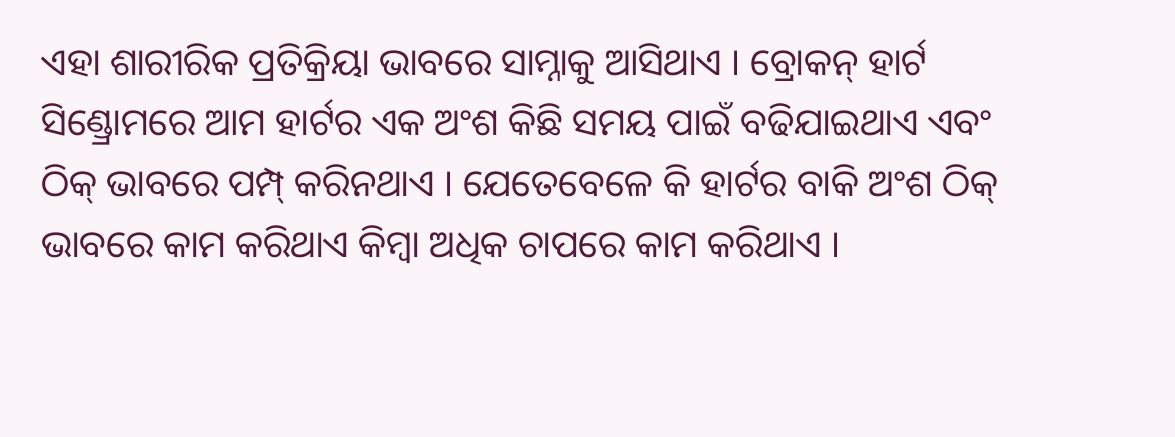ଏହା ଶାରୀରିକ ପ୍ରତିକ୍ରିୟା ଭାବରେ ସାମ୍ନାକୁ ଆସିଥାଏ । ବ୍ରୋକନ୍ ହାର୍ଟ ସିଣ୍ଡ୍ରୋମରେ ଆମ ହାର୍ଟର ଏକ ଅଂଶ କିଛି ସମୟ ପାଇଁ ବଢିଯାଇଥାଏ ଏବଂ ଠିକ୍ ଭାବରେ ପମ୍ପ୍ କରିନଥାଏ । ଯେତେବେଳେ କି ହାର୍ଟର ବାକି ଅଂଶ ଠିକ୍ ଭାବରେ କାମ କରିଥାଏ କିମ୍ବା ଅଧିକ ଚାପରେ କାମ କରିଥାଏ ।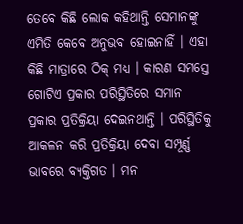ତେବେ କିଛି ଲୋକ କହିଥାନ୍ତି ସେମାନଙ୍କୁ ଏମିତି କେବେ ଅନୁଭବ ହୋଇନାହିଁ । ଏହା କିଛି ମାତ୍ରାରେ ଠିକ୍ ମଧ୍ୟ । କାରଣ ସମସ୍ତେ ଗୋଟିଏ ପ୍ରକାର ପରିସ୍ଥିତିରେ ସମାନ ପ୍ରକାର ପ୍ରତିକ୍ରିୟା ଦେଇନଥାନ୍ତି । ପରିସ୍ଥିତିକୁ ଆକଳନ କରି ପ୍ରତିକ୍ରିୟା ଦେବା ସମ୍ପୂର୍ଣ୍ଣ ଭାବରେ ବ୍ଯକ୍ତିଗତ । ମନ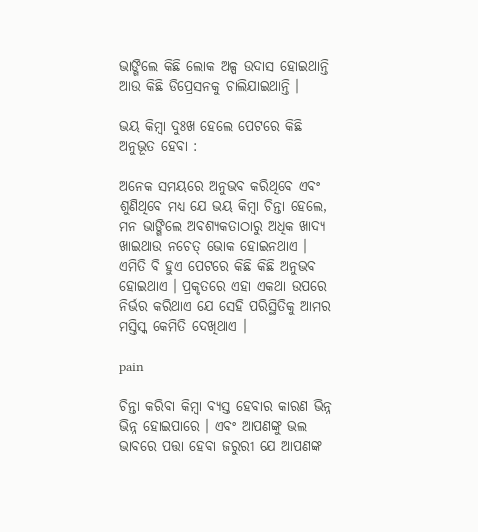ଭାଙ୍ଗିଲେ କିଛି ଲୋକ ଅଳ୍ପ ଉଦାସ ହୋଇଥାନ୍ତି ଆଉ କିଛି ଡିପ୍ରେସନକୁ ଚାଲିଯାଇଥାନ୍ତି ।

ଭୟ କିମ୍ବା ଦୁଃଖ ହେଲେ ପେଟରେ କିଛି ଅନୁଭୂତ ହେବା :

ଅନେକ ସମୟରେ ଅନୁଭବ କରିଥିବେ ଏବଂ ଶୁଣିଥିବେ ମଧ୍ୟ ଯେ ଭୟ କିମ୍ବା ଚିନ୍ତା ହେଲେ, ମନ ଭାଙ୍ଗିଲେ ଅବଶ୍ଯକତାଠାରୁ ଅଧିକ ଖାଦ୍ଯ ଖାଇଥାଉ ନଚେତ୍ ଭୋକ ହୋଇନଥାଏ । ଏମିତି ବି ହୁଏ ପେଟରେ କିଛି କିଛି ଅନୁଭବ ହୋଇଥାଏ । ପ୍ରକୃତରେ ଏହା ଏକଥା ଉପରେ ନିର୍ଭର କରିଥାଏ ଯେ ସେହି ପରିସ୍ଥିତିକୁ ଆମର ମସ୍ତିସ୍କ କେମିତି ଦେଖିଥାଏ ।

pain

ଚିନ୍ତା କରିବା କିମ୍ବା ବ୍ଯସ୍ତ ହେବାର କାରଣ ଭିନ୍ନ ଭିନ୍ନ ହୋଇପାରେ । ଏବଂ ଆପଣଙ୍କୁ ଭଲ ଭାବରେ ପତ୍ତା ହେବା ଜରୁରୀ ଯେ ଆପଣଙ୍କ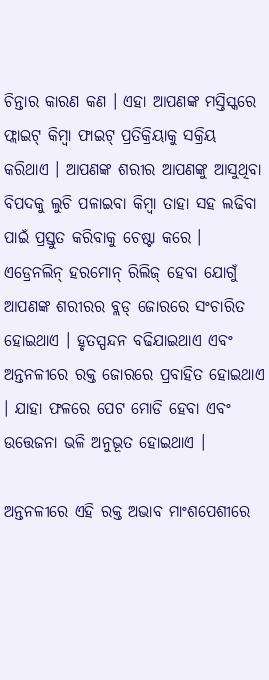ଚିନ୍ତାର କାରଣ କଣ । ଏହା ଆପଣଙ୍କ ମସ୍ତିସ୍କରେ ଫ୍ଲାଇଟ୍ କିମ୍ବା ଫାଇଟ୍ ପ୍ରତିକ୍ରିୟାକୁ ସକ୍ରିୟ କରିଥାଏ । ଆପଣଙ୍କ ଶରୀର ଆପଣଙ୍କୁ ଆସୁଥିବା ବିପଦକୁ ଲୁଚି ପଳାଇବା କିମ୍ବା ତାହା ସହ ଲଢିବା ପାଇଁ ପ୍ରସ୍ତୁତ କରିବାକୁ ଚେଷ୍ଟା କରେ । ଏଡ୍ରେନଲିନ୍ ହରମୋନ୍ ରିଲିଜ୍ ହେବା ଯୋଗୁଁ ଆପଣଙ୍କ ଶରୀରର ବ୍ଲଡ୍ ଜୋରରେ ସଂଚାରିତ ହୋଇଥାଏ । ହୃତସ୍ପନ୍ଦନ ବଢିଯାଇଥାଏ ଏବଂ ଅନ୍ତନଳୀରେ ରକ୍ତ ଜୋରରେ ପ୍ରବାହିତ ହୋଇଥାଏ । ଯାହା ଫଳରେ ପେଟ ମୋଡି ହେବା ଏବଂ ଉତ୍ତେଜନା ଭଳି ଅନୁଭୂତ ହୋଇଥାଏ ।

ଅନ୍ତନଳୀରେ ଏହି ରକ୍ତ ଅଭାବ ମାଂଶପେଶୀରେ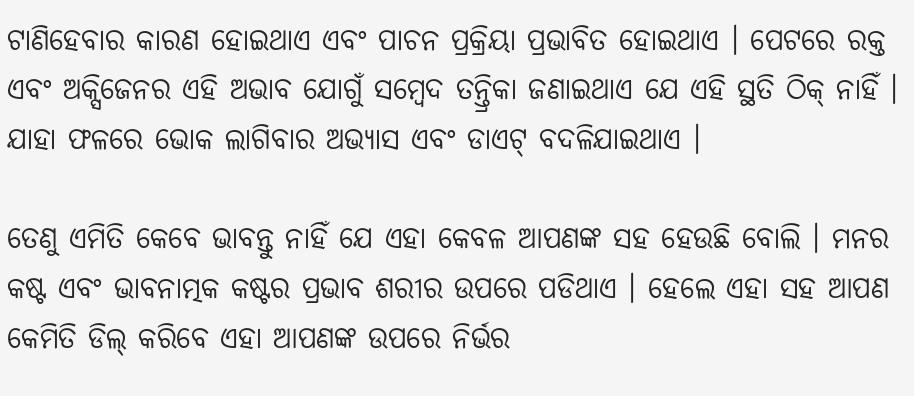ଟାଣିହେବାର କାରଣ ହୋଇଥାଏ ଏବଂ ପାଚନ ପ୍ରକ୍ରିୟା ପ୍ରଭାବିତ ହୋଇଥାଏ । ପେଟରେ ରକ୍ତ ଏବଂ ଅକ୍ସିଜେନର ଏହି ଅଭାବ ଯୋଗୁଁ ସମ୍ବେଦ ତନ୍ତ୍ରିକା ଜଣାଇଥାଏ ଯେ ଏହି ସ୍ଥତି ଠିକ୍ ନାହିଁ । ଯାହା ଫଳରେ ଭୋକ ଲାଗିବାର ଅଭ୍ଯାସ ଏବଂ ଡାଏଟ୍ ବଦଳିଯାଇଥାଏ ।

ତେଣୁ ଏମିତି କେବେ ଭାବନ୍ତୁ ନାହିଁ ଯେ ଏହା କେବଳ ଆପଣଙ୍କ ସହ ହେଉଛି ବୋଲି । ମନର କଷ୍ଟ ଏବଂ ଭାବନାତ୍ମକ କଷ୍ଟର ପ୍ରଭାବ ଶରୀର ଉପରେ ପଡିଥାଏ । ହେଲେ ଏହା ସହ ଆପଣ କେମିତି ଡିଲ୍ କରିବେ ଏହା ଆପଣଙ୍କ ଉପରେ ନିର୍ଭର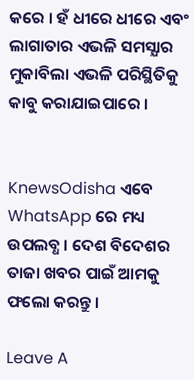କରେ । ହଁ ଧୀରେ ଧୀରେ ଏବଂ ଲାଗାତାର ଏଭଳି ସମସ୍ଯାର ମୁକାବିଲା ଏଭଳି ପରିସ୍ଥିତିକୁ କାବୁ କରାଯାଇପାରେ ।


KnewsOdisha ଏବେ WhatsApp ରେ ମଧ୍ୟ ଉପଲବ୍ଧ । ଦେଶ ବିଦେଶର ତାଜା ଖବର ପାଇଁ ଆମକୁ ଫଲୋ କରନ୍ତୁ ।

Leave A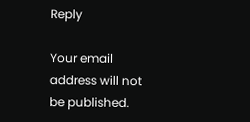Reply

Your email address will not be published.